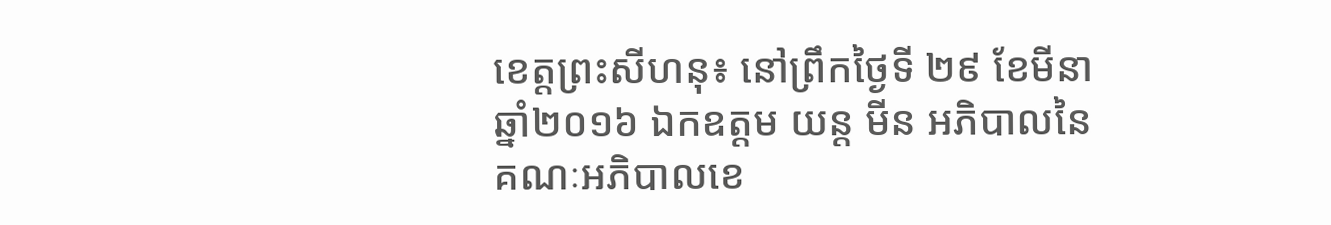ខេត្តព្រះសីហនុ៖ នៅព្រឹកថ្ងៃទី ២៩ ខែមីនា ឆ្នាំ២០១៦ ឯកឧត្តម យន្ត មីន អភិបាលនៃគណៈអភិបាលខេ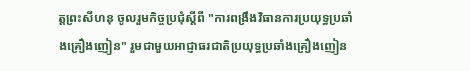ត្តព្រះសីហនុ ចូលរួមកិច្ចប្រជុំស្តីពី "ការពង្រឹងវិធានការប្រយុទ្ធប្រឆាំងគ្រឿងញៀន" រួមជាមួយអាជ្ញាធរជាតិប្រយុទ្ធប្រឆាំងគ្រឿងញៀន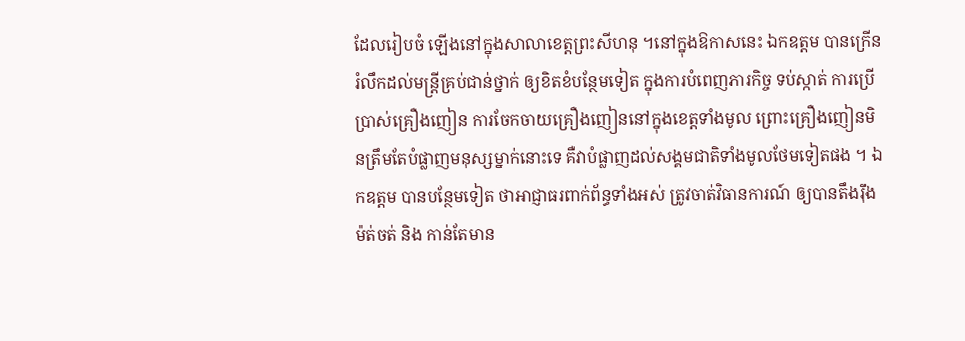ដែលរៀបចំ ឡើងនៅក្នុងសាលាខេត្តព្រះសីហនុ ។នៅក្នុងឱកាសនេះ ឯកឧត្តម បានក្រើនរំលឹកដល់មន្ត្រីគ្រប់ជាន់ថ្នាក់ ឲ្យខិតខំបន្ថែមទៀត ក្នុងការបំពេញភារកិច្ច ទប់ស្កាត់ ការប្រើប្រាស់គ្រឿងញៀន ការចែកចាយគ្រឿងញៀននៅក្នុងខេត្តទាំងមូល ព្រោះគ្រឿងញៀនមិនត្រឹមតែបំផ្លាញមនុស្សម្នាក់នោះទេ គឺវាបំផ្លាញដល់សង្គមជាតិទាំងមូលថែមទៀតផង ។ ឯកឧត្តម បានបន្ថែមទៀត ថាអាជ្ញាធរពាក់ព័ន្ធទាំងអស់ ត្រូវចាត់វិធានការណ៍ ឲ្យបានតឹងរ៉ឹង ម៉ត់ចត់ និង កាន់តែមាន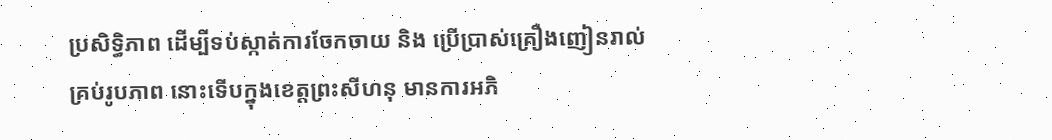ប្រសិទ្ធិភាព ដើម្បីទប់ស្កាត់ការចែកចាយ និង ប្រើបា្រស់គ្រឿងញៀនរាល់គ្រប់រូបភាព នោះទើបក្នុងខេត្តព្រះសីហនុ មានការអភិ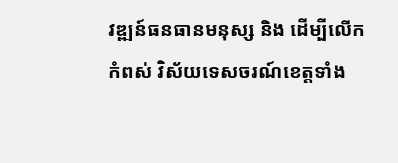វឌ្ឍន៍ធនធានមនុស្ស និង ដើម្បីលើកកំពស់ វិស័យទេសចរណ៍ខេត្តទាំង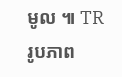មូល ៕ TR
រូបភាព